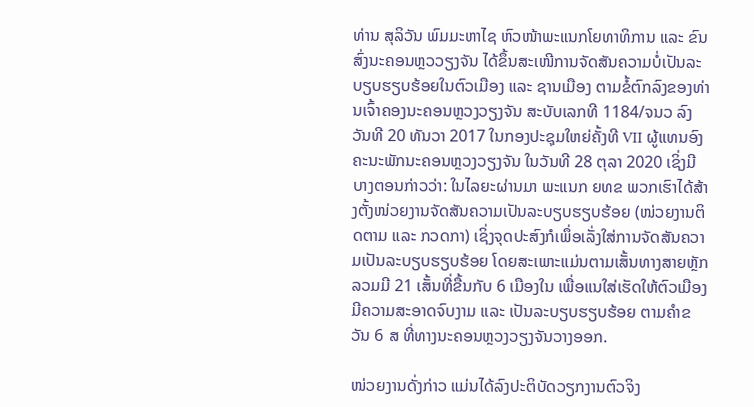ທ່ານ ສຸລິວັນ ພົມມະຫາໄຊ ຫົວໜ້າພະແນກໂຍທາທິການ ແລະ ຂົນສົ່ງນະຄອນຫຼວວຽງຈັນ ໄດ້ຂຶ້ນສະເໜີການຈັດສັນຄວາມບໍ່ເປັນລະບຽບຮຽບຮ້ອຍໃນຕົວເມືອງ ແລະ ຊານເມືອງ ຕາມຂໍ້ຕົກລົງຂອງທ່ານເຈົ້າຄອງນະຄອນຫຼວງວຽງຈັນ ສະບັບເລກທີ 1184/ຈນວ ລົງວັນທີ 20 ທັນວາ 2017 ໃນກອງປະຊຸມໃຫຍ່ຄັ້ງທີ VII ຜູ້ແທນອົງຄະນະພັກນະຄອນຫຼວງວຽງຈັນ ໃນວັນທີ 28 ຕຸລາ 2020 ເຊິ່ງມີບາງຕອນກ່າວວ່າ: ໃນໄລຍະຜ່ານມາ ພະແນກ ຍທຂ ພວກເຮົາໄດ້ສ້າງຕັ້ງໜ່ວຍງານຈັດສັນຄວາມເປັນລະບຽບຮຽບຮ້ອຍ (ໜ່ວຍງານຕິດຕາມ ແລະ ກວດກາ) ເຊິ່ງຈຸດປະສົງກໍເພຶ່ອເລັ່ງໃສ່ການຈັດສັນຄວາມເປັນລະບຽບຮຽບຮ້ອຍ ໂດຍສະເພາະແມ່ນຕາມເສັ້ນທາງສາຍຫຼັກ ລວມມີ 21 ເສັ້ນທີ່ຂື້ນກັບ 6 ເມືອງໃນ ເພື່ອແນໃສ່ເຮັດໃຫ້ຕົວເມືອງມີຄວາມສະອາດຈົບງາມ ແລະ ເປັນລະບຽບຮຽບຮ້ອຍ ຕາມຄຳຂວັນ 6 ສ ທີ່ທາງນະຄອນຫຼວງວຽງຈັນວາງອອກ.

ໜ່ວຍງານດັ່ງກ່າວ ແມ່ນໄດ້ລົງປະຕິບັດວຽກງານຕົວຈິງ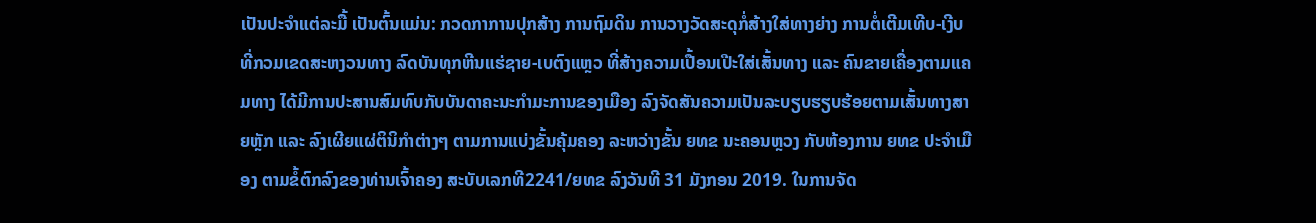ເປັນປະຈຳແຕ່ລະມື້ ເປັນຕົ້ນແມ່ນ: ກວດກາການປຸກສ້າງ ການຖົມດິນ ການວາງວັດສະດຸກໍ່ສ້າງໃສ່ທາງຍ່າງ ການຕໍ່ເຕີມເທີບ-ເງີບທີ່ກວມເຂດສະຫງວນທາງ ລົດບັນທຸກຫີນແຮ່ຊາຍ-ເບຕົງແຫຼວ ທີ່ສ້າງຄວາມເປື້ອນເປີະໃສ່ເສັ້ນທາງ ແລະ ຄົນຂາຍເຄື່ອງຕາມແຄມທາງ ໄດ້ມີການປະສານສົມທົບກັບບັນດາຄະນະກຳມະການຂອງເມືອງ ລົງຈັດສັນຄວາມເປັນລະບຽບຮຽບຮ້ອຍຕາມເສັ້ນທາງສາຍຫຼັກ ແລະ ລົງເຜີຍແຜ່ຕິນິກຳຕ່າງໆ ຕາມການແບ່ງຂັ້ນຄຸ້ມຄອງ ລະຫວ່າງຂັ້ນ ຍທຂ ນະຄອນຫຼວງ ກັບຫ້ອງການ ຍທຂ ປະຈຳເມືອງ ຕາມຂໍ້ຕົກລົງຂອງທ່ານເຈົ້າຄອງ ສະບັບເລກທີ2241/ຍທຂ ລົງວັນທີ 31 ມັງກອນ 2019. ໃນການຈັດ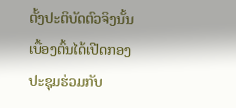ຕັ້ງປະຕິບັດຕົວຈິງນັ້ນ ເບື້ອງຕົ້ນໄດ້ເປີດກອງປະຊຸມຮ່ວມກັບ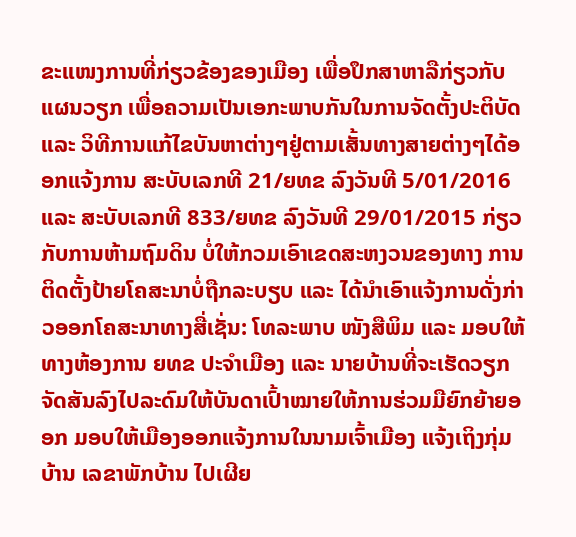ຂະແໜງການທີ່ກ່ຽວຂ້ອງຂອງເມືອງ ເພື່ອປຶກສາຫາລືກ່ຽວກັບແຜນວຽກ ເພື່ອຄວາມເປັນເອກະພາບກັນໃນການຈັດຕັ້ງປະຕິບັດ ແລະ ວິທີການແກ້ໄຂບັນຫາຕ່າງໆຢູ່ຕາມເສັ້ນທາງສາຍຕ່າງໆໄດ້ອອກແຈ້ງການ ສະບັບເລກທີ 21/ຍທຂ ລົງວັນທີ 5/01/2016 ແລະ ສະບັບເລກທີ 833/ຍທຂ ລົງວັນທີ 29/01/2015 ກ່ຽວກັບການຫ້າມຖົມດິນ ບໍ່ໃຫ້ກວມເອົາເຂດສະຫງວນຂອງທາງ ການຕິດຕັ້ງປ້າຍໂຄສະນາບໍ່ຖືກລະບຽບ ແລະ ໄດ້ນຳເອົາແຈ້ງການດັ່ງກ່າວອອກໂຄສະນາທາງສື່ເຊັ່ນ: ໂທລະພາບ ໜັງສືພິມ ແລະ ມອບໃຫ້ທາງຫ້ອງການ ຍທຂ ປະຈຳເມືອງ ແລະ ນາຍບ້ານທີ່ຈະເຮັດວຽກ ຈັດສັນລົງໄປລະດົມໃຫ້ບັນດາເປົ້າໝາຍໃຫ້ການຮ່ວມມືຍົກຍ້າຍອອກ ມອບໃຫ້ເມືອງອອກແຈ້ງການໃນນາມເຈົ້າເມືອງ ແຈ້ງເຖິງກຸ່ມບ້ານ ເລຂາພັກບ້ານ ໄປເຜີຍ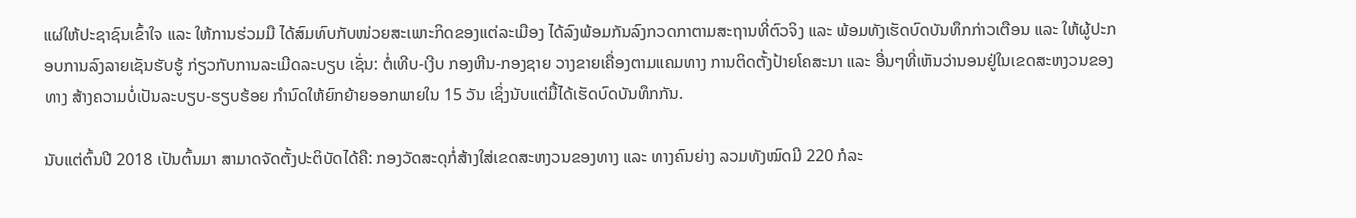ແຜ່ໃຫ້ປະຊາຊົນເຂົ້າໃຈ ແລະ ໃຫ້ການຮ່ວມມື ໄດ້ສົມທົບກັບໜ່ວຍສະເພາະກິດຂອງແຕ່ລະເມືອງ ໄດ້ລົງພ້ອມກັນລົງກວດກາຕາມສະຖານທີ່ຕົວຈິງ ແລະ ພ້ອມທັງເຮັດບົດບັນທຶກກ່າວເຕືອນ ແລະ ໃຫ້ຜູ້ປະກອບການລົງລາຍເຊັນຮັບຮູ້ ກ່ຽວກັບການລະເມີດລະບຽບ ເຊັ່ນ: ຕໍ່ເທີບ-ເງີບ ກອງຫີນ-ກອງຊາຍ ວາງຂາຍເຄື່ອງຕາມແຄມທາງ ການຕິດຕັ້ງປ້າຍໂຄສະນາ ແລະ ອື່ນໆທີ່ເຫັນວ່ານອນຢູ່ໃນເຂດສະຫງວນຂອງທາງ ສ້າງຄວາມບໍ່ເປັນລະບຽບ-ຮຽບຮ້ອຍ ກຳນົດໃຫ້ຍົກຍ້າຍອອກພາຍໃນ 15 ວັນ ເຊິ່ງນັບແຕ່ມື້ໄດ້ເຮັດບົດບັນທຶກກັນ.

ນັບແຕ່ຕົ້ນປີ 2018 ເປັນຕົ້ນມາ ສາມາດຈັດຕັ້ງປະຕິບັດໄດ້ຄື: ກອງວັດສະດຸກໍ່ສ້າງໃສ່ເຂດສະຫງວນຂອງທາງ ແລະ ທາງຄົນຍ່າງ ລວມທັງໝົດມີ 220 ກໍລະ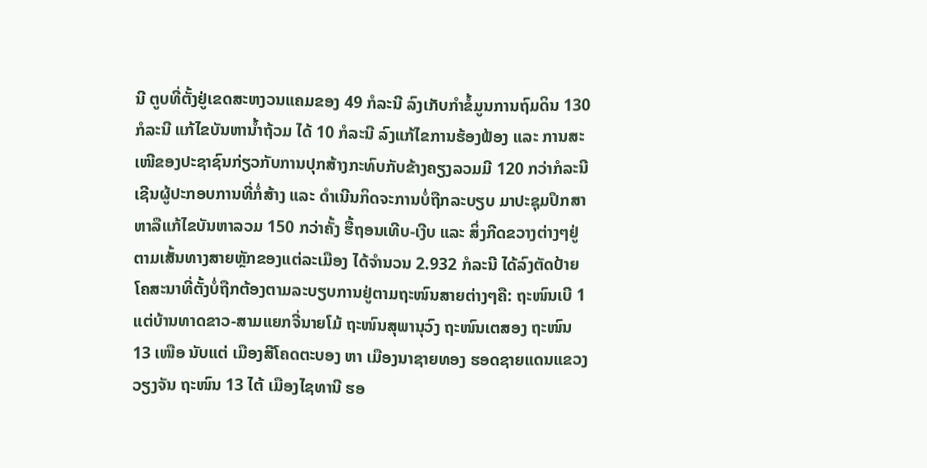ນີ ຕູບທີ່ຕັ້ງຢູ່ເຂດສະຫງວນແຄມຂອງ 49 ກໍລະນີ ລົງເກັບກຳຂໍ້ມູນການຖົມດິນ 130 ກໍລະນີ ແກ້ໄຂບັນຫານ້ຳຖ້ວມ ໄດ້ 10 ກໍລະນີ ລົງແກ້ໄຂການຮ້ອງຟ້ອງ ແລະ ການສະເໜີຂອງປະຊາຊົນກ່ຽວກັບການປຸກສ້າງກະທົບກັບຂ້າງຄຽງລວມມີ 120 ກວ່າກໍລະນີ ເຊີນຜູ້ປະກອບການທີ່ກໍ່ສ້າງ ແລະ ດຳເນີນກິດຈະການບໍ່ຖືກລະບຽບ ມາປະຊຸມປຶກສາຫາລືແກ້ໄຂບັນຫາລວມ 150 ກວ່າຄັ້ງ ຮື້ຖອນເທີບ-ເງີບ ແລະ ສິ່ງກີດຂວາງຕ່າງໆຢູ່ຕາມເສັ້ນທາງສາຍຫຼັກຂອງແຕ່ລະເມືອງ ໄດ້ຈຳນວນ 2.932 ກໍລະນີ ໄດ້ລົງຕັດປ້າຍໂຄສະນາທີ່ຕັ້ງບໍ່ຖືກຕ້ອງຕາມລະບຽບການຢູ່ຕາມຖະໜົນສາຍຕ່າງໆຄື: ຖະໜົນເບີ 1 ແຕ່ບ້ານທາດຂາວ-ສາມແຍກຈີ່ນາຍໂມ້ ຖະໜົນສຸພານຸວົງ ຖະໜົນເຕສອງ ຖະໜົນ 13 ເໜືອ ນັບແຕ່ ເມືອງສີໂຄດຕະບອງ ຫາ ເມືອງນາຊາຍທອງ ຮອດຊາຍແດນແຂວງວຽງຈັນ ຖະໜົນ 13 ໄຕ້ ເມືອງໄຊທານີ ຮອ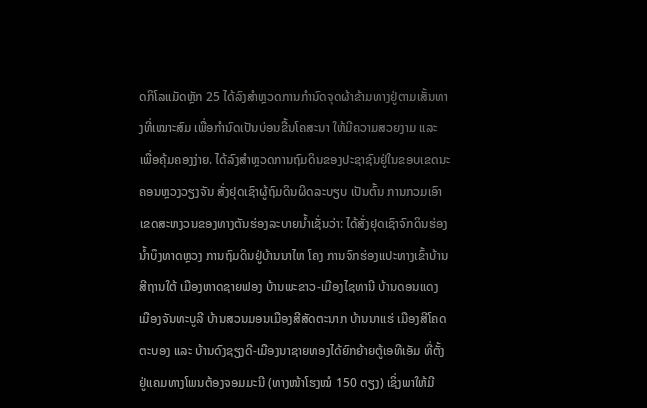ດກິໂລແມັດຫຼັກ 25 ໄດ້ລົງສຳຫຼວດການກຳນົດຈຸດຜ້າຂ້າມທາງຢູ່ຕາມເສັ້ນທາງທີ່ເໝາະສົມ ເພື່ອກຳນົດເປັນບ່ອນຂື້ນໂຄສະນາ ໃຫ້ມີຄວາມສວຍງາມ ແລະ ເພື່ອຄຸ້ມຄອງງ່າຍ. ໄດ້ລົງສຳຫຼວດການຖົມດິນຂອງປະຊາຊົນຢູ່ໃນຂອບເຂດນະຄອນຫຼວງວຽງຈັນ ສັ່ງຢຸດເຊົາຜູ້ຖົມດິນຜິດລະບຽບ ເປັນຕົ້ນ ການກວມເອົາເຂດສະຫງວນຂອງທາງຕັນຮ່ອງລະບາຍນ້ຳເຊັ່ນວ່າ: ໄດ້ສັ່ງຢຸດເຊົາຈົກດິນຮ່ອງນ້ຳບຶງທາດຫຼວງ ການຖົມດິນຢູ່ບ້ານນາໄຫ ໂຄງ ການຈົກຮ່ອງແປະທາງເຂົ້າບ້ານສີຖານໃຕ້ ເມືອງຫາດຊາຍຟອງ ບ້ານພະຂາວ-ເມືອງໄຊທານີ ບ້ານດອນແດງ ເມືອງຈັນທະບູລີ ບ້ານສວນມອນເມືອງສີສັດຕະນາກ ບ້ານນາແຮ່ ເມືອງສີໂຄດຕະບອງ ແລະ ບ້ານດົງຊຽງດີ-ເມືອງນາຊາຍທອງໄດ້ຍົກຍ້າຍຕູ້ເອທີເອັມ ທີ່ຕັ້ງຢູ່ແຄມທາງໂພນຕ້ອງຈອມມະນີ (ທາງໜ້າໂຮງໝໍ 150 ຕຽງ) ເຊິ່ງພາໃຫ້ມີ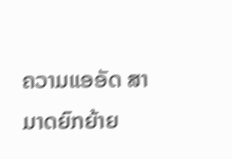ຄວາມແອອັດ ສາມາດຍົກຍ້າຍ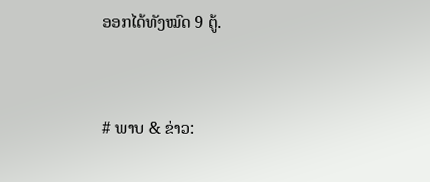ອອກໄດ້ທັງໝົດ 9 ຕູ້.


# ພາບ & ຂ່າວ: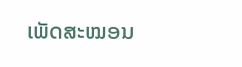ເພັດສະໝອນ